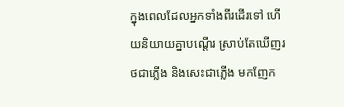ក្នុងពេលដែលអ្នកទាំងពីរដើរទៅ ហើយនិយាយគ្នាបណ្ដើរ ស្រាប់តែឃើញរថជាភ្លើង និងសេះជាភ្លើង មកញែក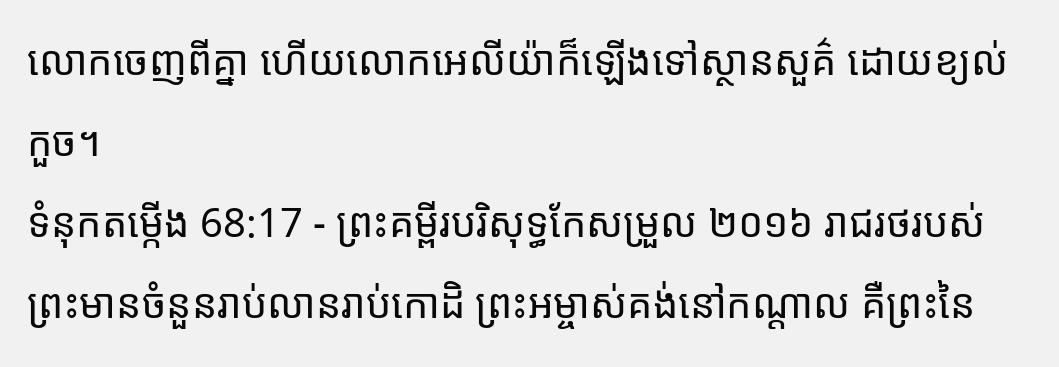លោកចេញពីគ្នា ហើយលោកអេលីយ៉ាក៏ឡើងទៅស្ថានសួគ៌ ដោយខ្យល់កួច។
ទំនុកតម្កើង 68:17 - ព្រះគម្ពីរបរិសុទ្ធកែសម្រួល ២០១៦ រាជរថរបស់ព្រះមានចំនួនរាប់លានរាប់កោដិ ព្រះអម្ចាស់គង់នៅកណ្ដាល គឺព្រះនៃ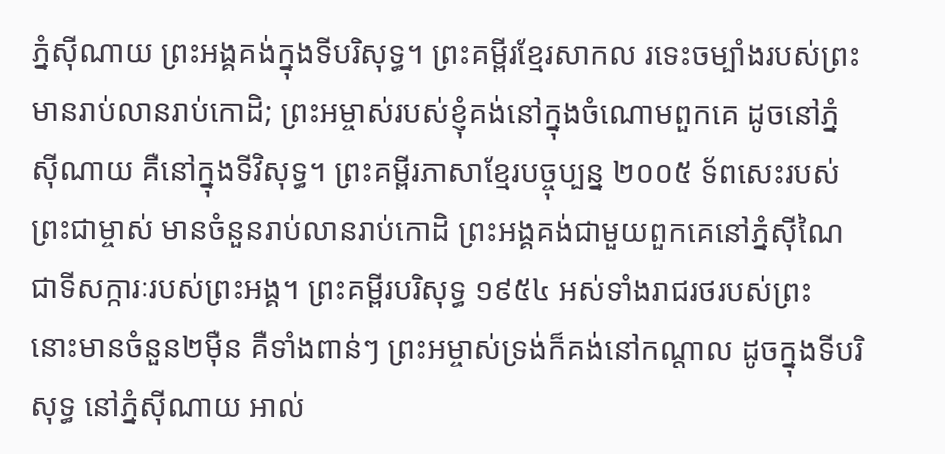ភ្នំស៊ីណាយ ព្រះអង្គគង់ក្នុងទីបរិសុទ្ធ។ ព្រះគម្ពីរខ្មែរសាកល រទេះចម្បាំងរបស់ព្រះមានរាប់លានរាប់កោដិ; ព្រះអម្ចាស់របស់ខ្ញុំគង់នៅក្នុងចំណោមពួកគេ ដូចនៅភ្នំស៊ីណាយ គឺនៅក្នុងទីវិសុទ្ធ។ ព្រះគម្ពីរភាសាខ្មែរបច្ចុប្បន្ន ២០០៥ ទ័ពសេះរបស់ព្រះជាម្ចាស់ មានចំនួនរាប់លានរាប់កោដិ ព្រះអង្គគង់ជាមួយពួកគេនៅភ្នំស៊ីណៃ ជាទីសក្ការៈរបស់ព្រះអង្គ។ ព្រះគម្ពីរបរិសុទ្ធ ១៩៥៤ អស់ទាំងរាជរថរបស់ព្រះ នោះមានចំនួន២ម៉ឺន គឺទាំងពាន់ៗ ព្រះអម្ចាស់ទ្រង់ក៏គង់នៅកណ្តាល ដូចក្នុងទីបរិសុទ្ធ នៅភ្នំស៊ីណាយ អាល់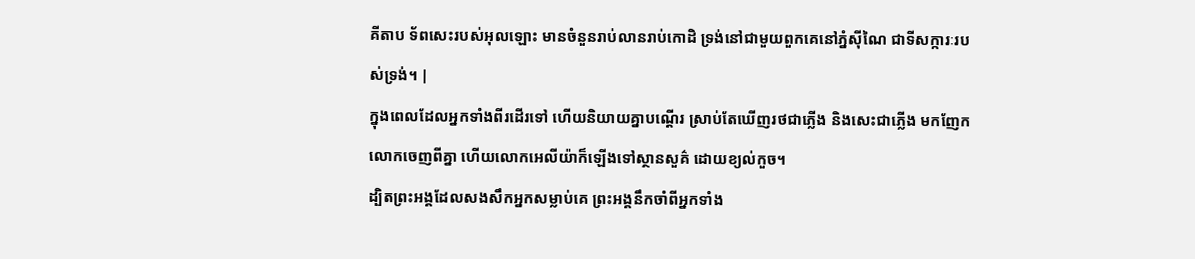គីតាប ទ័ពសេះរបស់អុលឡោះ មានចំនួនរាប់លានរាប់កោដិ ទ្រង់នៅជាមួយពួកគេនៅភ្នំស៊ីណៃ ជាទីសក្ការៈរបស់ទ្រង់។ |
ក្នុងពេលដែលអ្នកទាំងពីរដើរទៅ ហើយនិយាយគ្នាបណ្ដើរ ស្រាប់តែឃើញរថជាភ្លើង និងសេះជាភ្លើង មកញែកលោកចេញពីគ្នា ហើយលោកអេលីយ៉ាក៏ឡើងទៅស្ថានសួគ៌ ដោយខ្យល់កួច។
ដ្បិតព្រះអង្គដែលសងសឹកអ្នកសម្លាប់គេ ព្រះអង្គនឹកចាំពីអ្នកទាំង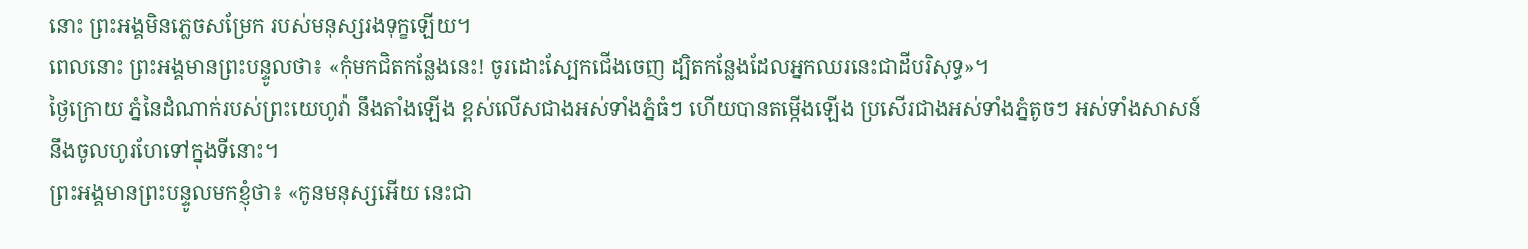នោះ ព្រះអង្គមិនភ្លេចសម្រែក របស់មនុស្សរងទុក្ខឡើយ។
ពេលនោះ ព្រះអង្គមានព្រះបន្ទូលថា៖ «កុំមកជិតកន្លែងនេះ! ចូរដោះស្បែកជើងចេញ ដ្បិតកន្លែងដែលអ្នកឈរនេះជាដីបរិសុទ្ធ»។
ថ្ងៃក្រោយ ភ្នំនៃដំណាក់របស់ព្រះយេហូវ៉ា នឹងតាំងឡើង ខ្ពស់លើសជាងអស់ទាំងភ្នំធំៗ ហើយបានតម្កើងឡើង ប្រសើរជាងអស់ទាំងភ្នំតូចៗ អស់ទាំងសាសន៍នឹងចូលហូរហែទៅក្នុងទីនោះ។
ព្រះអង្គមានព្រះបន្ទូលមកខ្ញុំថា៖ «កូនមនុស្សអើយ នេះជា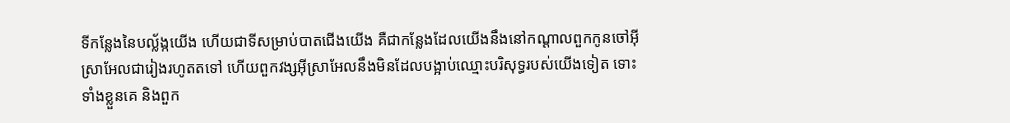ទីកន្លែងនៃបល្ល័ង្កយើង ហើយជាទីសម្រាប់បាតជើងយើង គឺជាកន្លែងដែលយើងនឹងនៅកណ្ដាលពួកកូនចៅអ៊ីស្រាអែលជារៀងរហូតតទៅ ហើយពួកវង្សអ៊ីស្រាអែលនឹងមិនដែលបង្អាប់ឈ្មោះបរិសុទ្ធរបស់យើងទៀត ទោះទាំងខ្លួនគេ និងពួក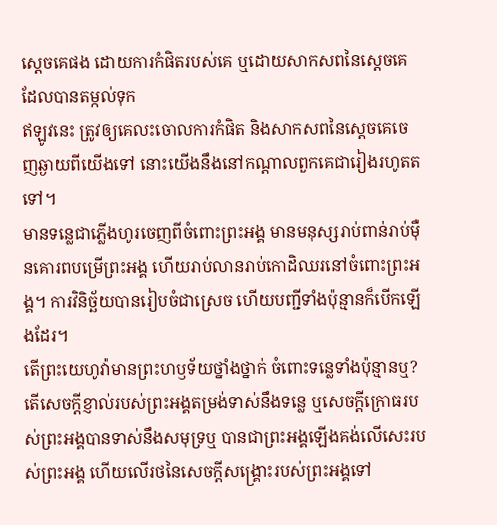ស្តេចគេផង ដោយការកំផិតរបស់គេ ឬដោយសាកសពនៃស្តេចគេដែលបានតម្កល់ទុក
ឥឡូវនេះ ត្រូវឲ្យគេលះចោលការកំផិត និងសាកសពនៃស្តេចគេចេញឆ្ងាយពីយើងទៅ នោះយើងនឹងនៅកណ្ដាលពួកគេជារៀងរហូតតទៅ។
មានទន្លេជាភ្លើងហូរចេញពីចំពោះព្រះអង្គ មានមនុស្សរាប់ពាន់រាប់ម៉ឺនគោរពបម្រើព្រះអង្គ ហើយរាប់លានរាប់កោដិឈរនៅចំពោះព្រះអង្គ។ ការវិនិច្ឆ័យបានរៀបចំជាស្រេច ហើយបញ្ជីទាំងប៉ុន្មានក៏បើកឡើងដែរ។
តើព្រះយេហូវ៉ាមានព្រះហឫទ័យថ្នាំងថ្នាក់ ចំពោះទន្លេទាំងប៉ុន្មានឬ? តើសេចក្ដីខ្ញាល់របស់ព្រះអង្គតម្រង់ទាស់នឹងទន្លេ ឬសេចក្ដីក្រោធរបស់ព្រះអង្គបានទាស់នឹងសមុទ្រឬ បានជាព្រះអង្គឡើងគង់លើសេះរបស់ព្រះអង្គ ហើយលើរថនៃសេចក្ដីសង្គ្រោះរបស់ព្រះអង្គទៅ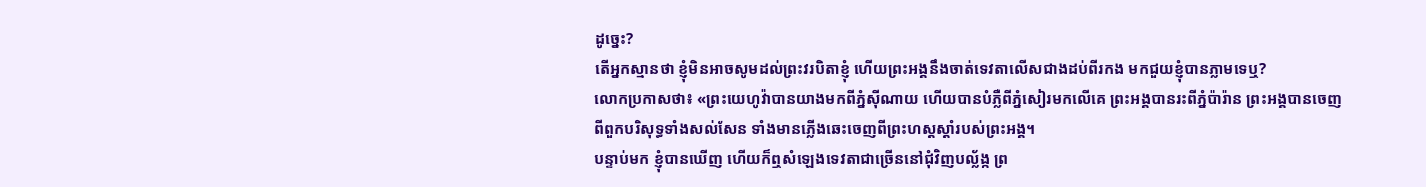ដូច្នេះ?
តើអ្នកស្មានថា ខ្ញុំមិនអាចសូមដល់ព្រះវរបិតាខ្ញុំ ហើយព្រះអង្គនឹងចាត់ទេវតាលើសជាងដប់ពីរកង មកជួយខ្ញុំបានភ្លាមទេឬ?
លោកប្រកាសថា៖ «ព្រះយេហូវ៉ាបានយាងមកពីភ្នំស៊ីណាយ ហើយបានបំភ្លឺពីភ្នំសៀរមកលើគេ ព្រះអង្គបានរះពីភ្នំប៉ារ៉ាន ព្រះអង្គបានចេញពីពួកបរិសុទ្ធទាំងសល់សែន ទាំងមានភ្លើងឆេះចេញពីព្រះហស្តស្ដាំរបស់ព្រះអង្គ។
បន្ទាប់មក ខ្ញុំបានឃើញ ហើយក៏ឮសំឡេងទេវតាជាច្រើននៅជុំវិញបល្ល័ង្ក ព្រ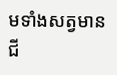មទាំងសត្វមានជី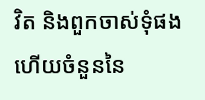វិត និងពួកចាស់ទុំផង ហើយចំនួននៃ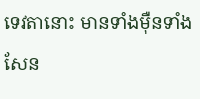ទេវតានោះ មានទាំងម៉ឺនទាំងសែន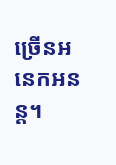ច្រើនអនេកអនន្ត។